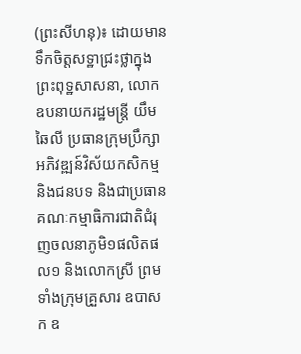(ព្រះសីហនុ)៖ ដោយមានទឹកចិត្តសទ្ឋាជ្រះថ្លាក្នុងព្រះពុទ្ឋសាសនា, លោកឧបនាយករដ្ឋមន្ត្រី យឹម ឆៃលី ប្រធានក្រុមប្រឹក្សាអភិវឌ្ឍន៍វិស័យកសិកម្ម និងជនបទ និងជាប្រធានគណៈកម្មាធិការជាតិជំរុញចលនាភូមិ១ផលិតផល១ និងលោកស្រី ព្រមទាំងក្រុមគ្រួសារ ឧបាសក ឧ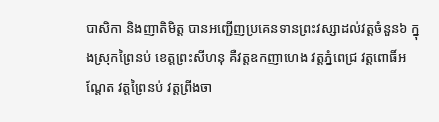បាសិកា និងញាតិមិត្ត បានអញ្ជើញប្រគេនទានព្រះវស្សាដល់វត្តចំនួន៦ ក្នុងស្រុកព្រៃនប់ ខេត្តព្រះសីហនុ គឺវត្តឧកញាហេង វត្តភ្នំពេជ្រ វត្តពោធិ៍អណ្តែត វត្តព្រៃនប់ វត្តព្រីងចា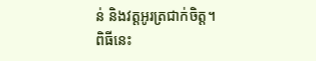ន់ និងវត្តអូរត្រជាក់ចិត្ត។
ពិធីនេះ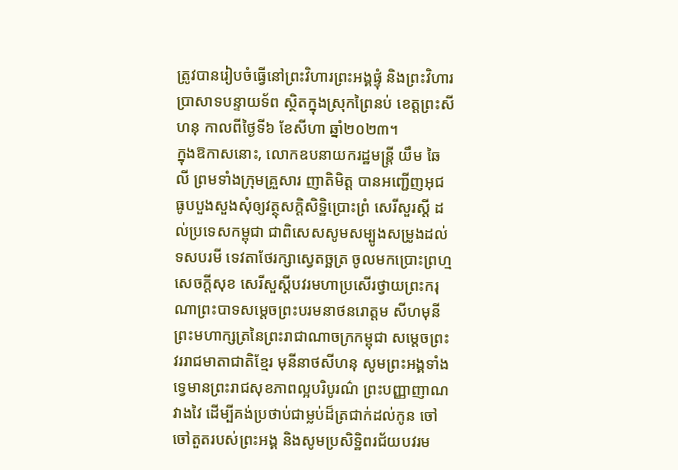ត្រូវបានរៀបចំធ្វើនៅព្រះវិហារព្រះអង្គផ្ទុំ និងព្រះវិហារប្រាសាទបន្ទាយទ័ព ស្ថិតក្នុងស្រុកព្រៃនប់ ខេត្តព្រះសីហនុ កាលពីថ្ងៃទី៦ ខែសីហា ឆ្នាំ២០២៣។
ក្នុងឱកាសនោះ, លោកឧបនាយករដ្ឋមន្ត្រី យឹម ឆៃលី ព្រមទាំងក្រុមគ្រួសារ ញាតិមិត្ត បានអញ្ជើញអុជធូបបួងសួងសុំឲ្យវត្ថុសក្តិសិទ្ឋិប្រោះព្រំ សេរីសួរស្តី ដល់ប្រទេសកម្ពុជា ជាពិសេសសូមសម្បូងសម្រូងដល់ទសបរមី ទេវតាថែរក្សាស្វេតច្ឆត្រ ចូលមកប្រោះព្រហ្ម សេចក្តីសុខ សេរីសួស្តីបវរមហាប្រសើរថ្វាយព្រះករុណាព្រះបាទសម្តេចព្រះបរមនាថនរោត្តម សីហមុនី ព្រះមហាក្សត្រនៃព្រះរាជាណាចក្រកម្ពុជា សម្តេចព្រះវររាជមាតាជាតិខ្មែរ មុនីនាថសីហនុ សូមព្រះអង្គទាំងទ្វេមានព្រះរាជសុខភាពល្អបរិបូរណ៌ ព្រះបញ្ញាញាណវាងវៃ ដើម្បីគង់ប្រថាប់ជាម្លប់ដ៏ត្រជាក់ដល់កូន ចៅ ចៅតួតរបស់ព្រះអង្គ និងសូមប្រសិទ្ឋិពរជ័យបវរម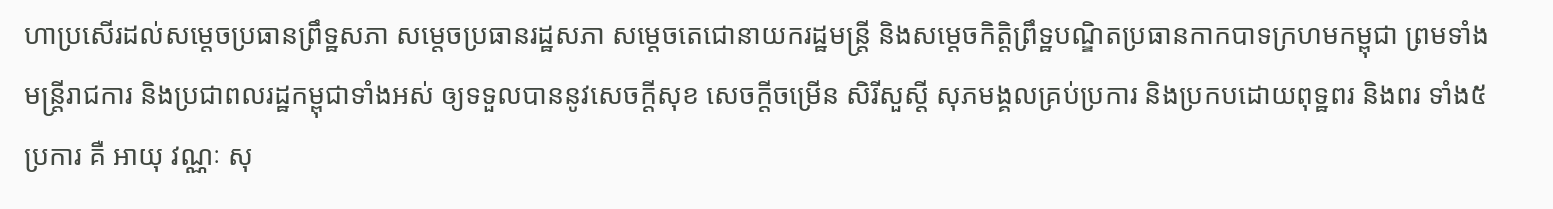ហាប្រសើរដល់សម្តេចប្រធានព្រឹទ្ឋសភា សម្តេចប្រធានរដ្ឋសភា សម្តេចតេជោនាយករដ្ឋមន្ត្រី និងសមេ្តចកិត្តិព្រឹទ្ឋបណ្ឌិតប្រធានកាកបាទក្រហមកម្ពុជា ព្រមទាំងមន្ត្រីរាជការ និងប្រជាពលរដ្ឋកម្ពុជាទាំងអស់ ឲ្យទទួលបាននូវសេចក្តីសុខ សេចក្តីចម្រើន សិរីសួស្តី សុភមង្គលគ្រប់ប្រការ និងប្រកបដោយពុទ្ឋពរ និងពរ ទាំង៥ប្រការ គឺ អាយុ វណ្ណៈ សុ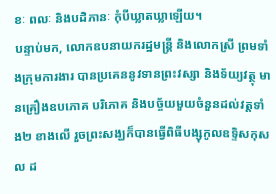ខៈ ពលៈ និងបដិភានៈ កុំបីឃ្លាតឃ្លាឡើយ។
បន្ទាប់មក, លោកឧបនាយករដ្ឋមន្ត្រី និងលោកស្រី ព្រមទាំងក្រុមការងារ បានប្រគេននូវទានព្រះវស្សា និងទ័យ្យវត្ថុ មានគ្រឿងឧបភោគ បរិភោគ និងបច្ច័យមួយចំនួនដល់វត្តទាំង២ ខាងលើ រួចព្រះសង្ឃក៏បានធ្វើពិធីបង្សុកូលឧទ្ទិសកុសល ដ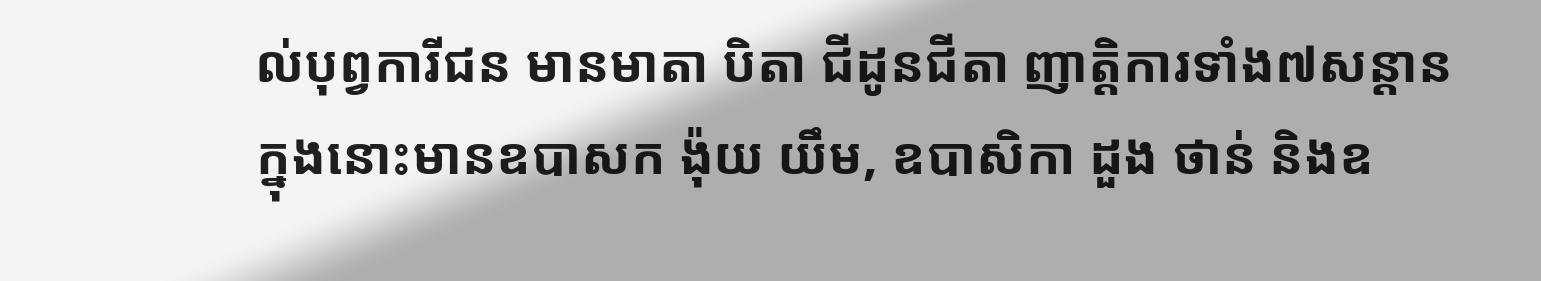ល់បុព្វការីជន មានមាតា បិតា ជីដូនជីតា ញាតិ្តការទាំង៧សន្តាន ក្នុងនោះមានឧបាសក ង៉ុយ យឹម, ឧបាសិកា ដួង ថាន់ និងឧ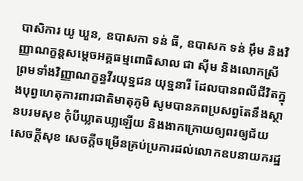បាសិការ យូ ឃួន, ឧបាសកា ទន់ ធី, ឧបាសក ទន់ អ៊ឹម និងវិញ្ញាណក្ខន្តសម្តេចអគ្គធម្មពោធិសាល ជា ស៊ីម និងលោកស្រី ព្រមទាំងវិញ្ញាណក្ខន្ធវីរយុទ្ឋជន យុទ្ឋនារី ដែលបានពលីជីវិតក្នុងបុព្វហេតុការពារជាតិមាតុភូមិ សូមបានភពប្រសព្វតែនឹងស្ថានបរមសុខ កុំបីឃ្លាតឃា្លឡើយ និងងាកក្រោយឲ្យពរឲ្យជ័យ សេចក្តីសុខ សេចក្តីចម្រើនគ្រប់ប្រការដល់លោកឧបនាយករដ្ឋ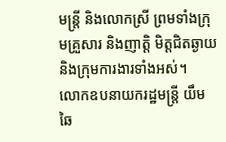មន្ត្រី និងលោកស្រី ព្រមទាំងក្រុមគ្រួសារ និងញាត្តិ មិត្តជិតឆ្ងាយ និងក្រុមការងារទាំងអស់។
លោកឧបនាយករដ្ឋមន្ត្រី យឹម ឆៃ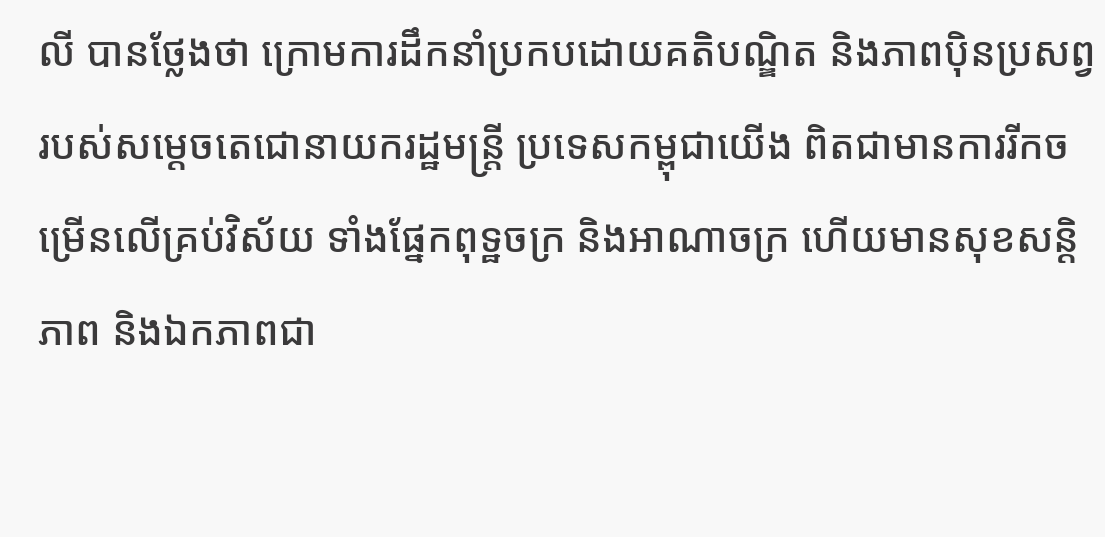លី បានថ្លែងថា ក្រោមការដឹកនាំប្រកបដោយគតិបណ្ឌិត និងភាពប៉ិនប្រសព្វរបស់សម្ដេចតេជោនាយករដ្ឋមន្ដ្រី ប្រទេសកម្ពុជាយើង ពិតជាមានការរីកចម្រើនលើគ្រប់វិស័យ ទាំងផ្នែកពុទ្ឋចក្រ និងអាណាចក្រ ហើយមានសុខសន្ដិភាព និងឯកភាពជា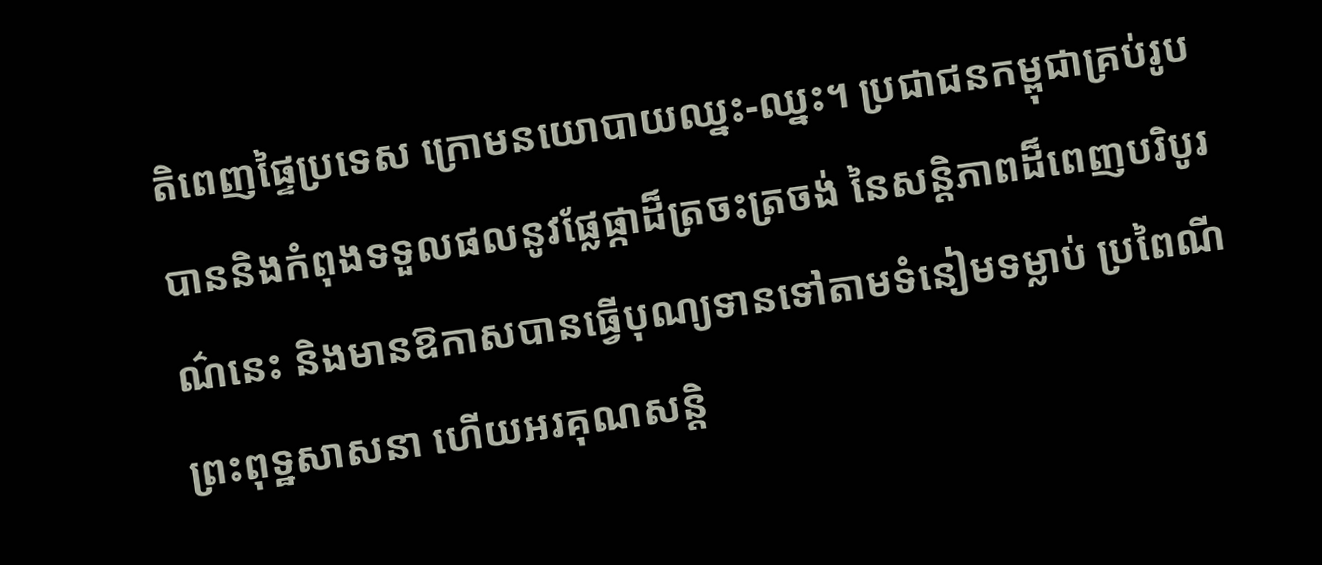តិពេញផ្ទៃប្រទេស ក្រោមនយោបាយឈ្នះ-ឈ្នះ។ ប្រជាជនកម្ពុជាគ្រប់រូប បាននិងកំពុងទទួលផលនូវផ្លែផ្កាដ៏ត្រចះត្រចង់ នៃសន្ដិភាពដ៏ពេញបរិបូរណ៌នេះ និងមានឱកាសបានធ្វើបុណ្យទានទៅតាមទំនៀមទម្លាប់ ប្រពៃណីព្រះពុទ្ឋសាសនា ហើយអរគុណសន្តិ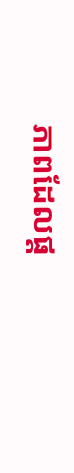ភាពដែលផ្ត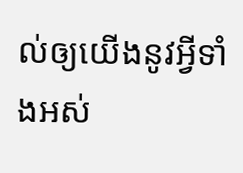ល់ឲ្យយើងនូវអ្វីទាំងអស់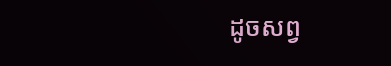ដូចសព្វ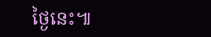ថ្ងៃនេះ៕